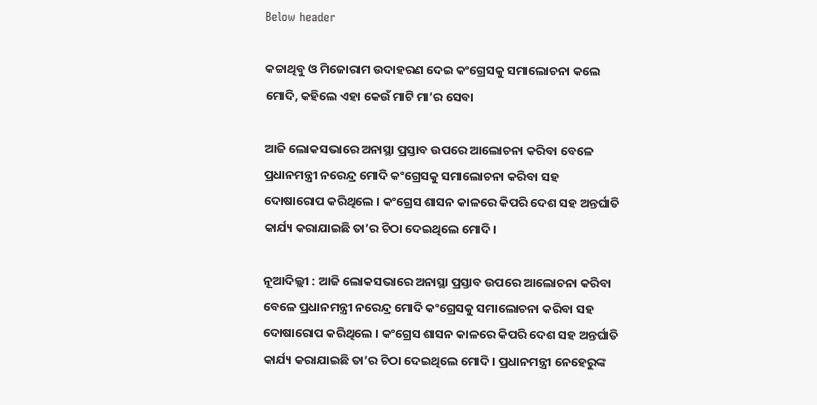Below header

କଚ୍ଚାଥିବୁ ଓ ମିଜୋରାମ ଉଦାହରଣ ଦେଇ କଂଗ୍ରେସକୁ ସମାଲୋଚନା କଲେ ମୋଦି, କହିଲେ ଏହା କେଉଁ ମାଟି ମା’ର ସେବା

ଆଜି ଲୋକସଭାରେ ଅନାସ୍ଥା ପ୍ରସ୍ତାବ ଉପରେ ଆଲୋଚନା କରିବା ବେଳେ ପ୍ରଧାନମନ୍ତ୍ରୀ ନରେନ୍ଦ୍ର ମୋଦି କଂଗ୍ରେସକୁ ସମାଲୋଚନା କରିବା ସହ ଦୋଷାରୋପ କରିଥିଲେ । କଂଗ୍ରେସ ଶାସନ କାଳରେ କିପରି ଦେଶ ସହ ଅନ୍ତର୍ଘାତି କାର୍ଯ୍ୟ କରାଯାଇଛି ତା’ର ଚିଠା ଦେଇଥିଲେ ମୋଦି ।

ନୂଆଦିଲ୍ଲୀ : ଆଜି ଲୋକସଭାରେ ଅନାସ୍ଥା ପ୍ରସ୍ତାବ ଉପରେ ଆଲୋଚନା କରିବା ବେଳେ ପ୍ରଧାନମନ୍ତ୍ରୀ ନରେନ୍ଦ୍ର ମୋଦି କଂଗ୍ରେସକୁ ସମାଲୋଚନା କରିବା ସହ ଦୋଷାରୋପ କରିଥିଲେ । କଂଗ୍ରେସ ଶାସନ କାଳରେ କିପରି ଦେଶ ସହ ଅନ୍ତର୍ଘାତି କାର୍ଯ୍ୟ କରାଯାଇଛି ତା’ର ଚିଠା ଦେଇଥିଲେ ମୋଦି । ପ୍ରଧାନମନ୍ତ୍ରୀ ନେହେରୁଙ୍କ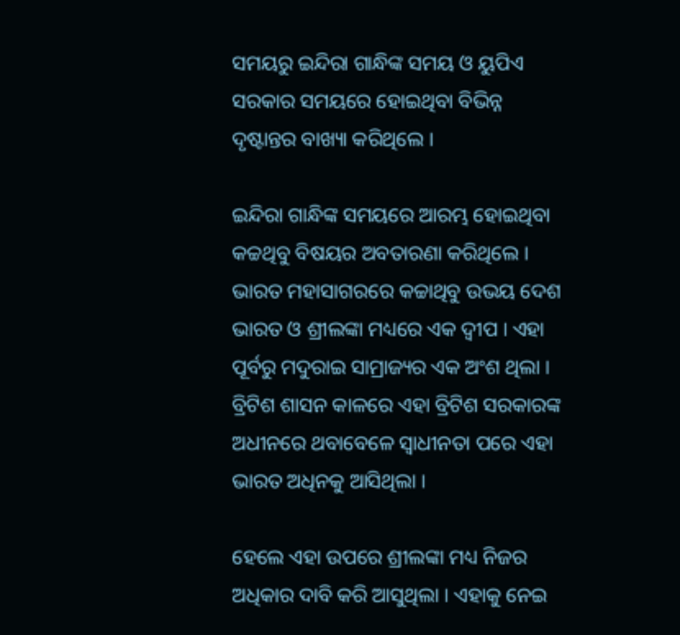ସମୟରୁ ଇନ୍ଦିରା ଗାନ୍ଧିଙ୍କ ସମୟ ଓ ୟୁପିଏ ସରକାର ସମୟରେ ହୋଇଥିବା ବିଭିନ୍ନ ଦୃଷ୍ଟାନ୍ତର ବାଖ୍ୟା କରିଥିଲେ ।

ଇନ୍ଦିରା ଗାନ୍ଧିଙ୍କ ସମୟରେ ଆରମ୍ଭ ହୋଇଥିବା କଚ୍ଚଥିବୁ ବିଷୟର ଅବତାରଣା କରିଥିଲେ । ଭାରତ ମହାସାଗରରେ କଚ୍ଚାଥିବୁ ଉଭୟ ଦେଶ ଭାରତ ଓ ଶ୍ରୀଲଙ୍କା ମଧ୍ୟରେ ଏକ ଦ୍ୱୀପ । ଏହା ପୂର୍ବରୁ ମଦୁରାଇ ସାମ୍ରାଜ୍ୟର ଏକ ଅଂଶ ଥିଲା । ବ୍ରିଟିଶ ଶାସନ କାଳରେ ଏହା ବ୍ରିଟିଶ ସରକାରଙ୍କ ଅଧୀନରେ ଥବାବେଳେ ସ୍ୱାଧୀନତା ପରେ ଏହା ଭାରତ ଅଧିନକୁ ଆସିଥିଲା ।

ହେଲେ ଏହା ଉପରେ ଶ୍ରୀଲଙ୍କା ମଧ୍ୟ ନିଜର ଅଧିକାର ଦାବି କରି ଆସୁଥିଲା । ଏହାକୁ ନେଇ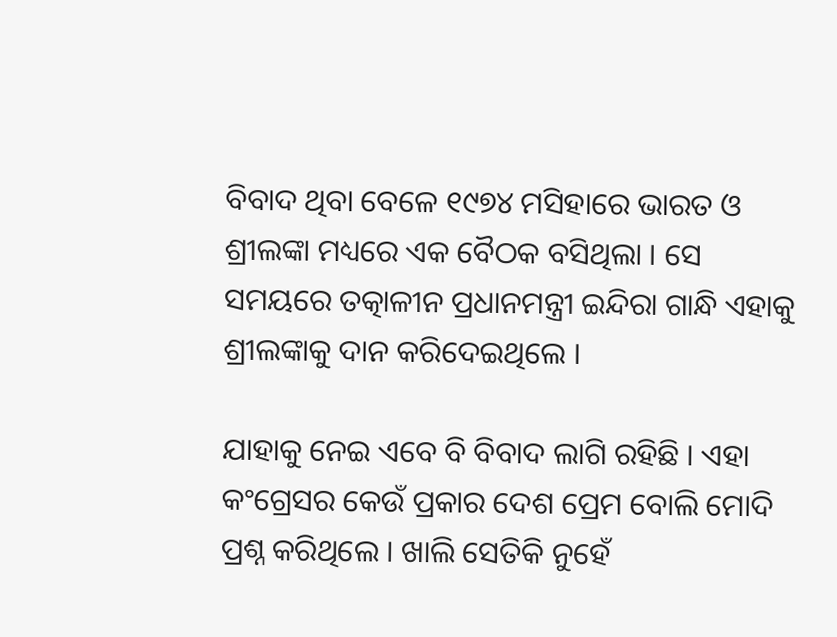ବିବାଦ ଥିବା ବେଳେ ୧୯୭୪ ମସିହାରେ ଭାରତ ଓ ଶ୍ରୀଲଙ୍କା ମଧ୍ୟରେ ଏକ ବୈଠକ ବସିଥିଲା । ସେ ସମୟରେ ତତ୍କାଳୀନ ପ୍ରଧାନମନ୍ତ୍ରୀ ଇନ୍ଦିରା ଗାନ୍ଧି ଏହାକୁ ଶ୍ରୀଲଙ୍କାକୁ ଦାନ କରିଦେଇଥିଲେ ।

ଯାହାକୁ ନେଇ ଏବେ ବି ବିବାଦ ଲାଗି ରହିଛି । ଏହା କଂଗ୍ରେସର କେଉଁ ପ୍ରକାର ଦେଶ ପ୍ରେମ ବୋଲି ମୋଦି ପ୍ରଶ୍ନ କରିଥିଲେ । ଖାଲି ସେତିକି ନୁହେଁ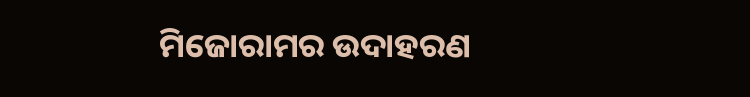ମିଜୋରାମର ଉଦାହରଣ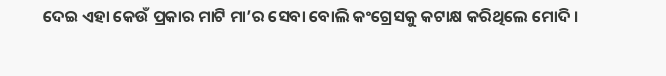ଦେଇ ଏହା କେଉଁ ପ୍ରକାର ମାଟି ମା’ର ସେବା ବୋଲି କଂଗ୍ରେସକୁ କଟାକ୍ଷ କରିଥିଲେ ମୋଦି ।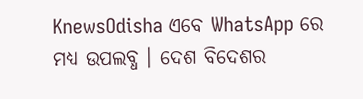KnewsOdisha ଏବେ WhatsApp ରେ ମଧ୍ୟ ଉପଲବ୍ଧ । ଦେଶ ବିଦେଶର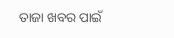ତାଜା ଖବର ପାଇଁ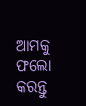ଆମକୁ ଫଲୋ କରନ୍ତୁ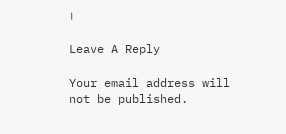।

Leave A Reply

Your email address will not be published.